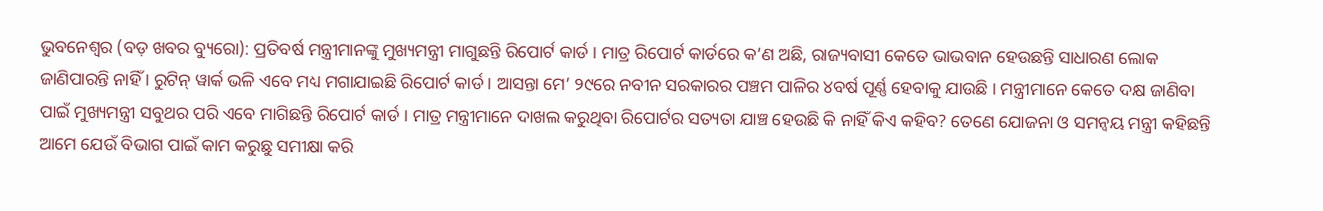ଭୁବନେଶ୍ୱର (ବଡ଼ ଖବର ବ୍ୟୁରୋ): ପ୍ରତିବର୍ଷ ମନ୍ତ୍ରୀମାନଙ୍କୁ ମୁଖ୍ୟମନ୍ତ୍ରୀ ମାଗୁଛନ୍ତି ରିପୋର୍ଟ କାର୍ଡ । ମାତ୍ର ରିପୋର୍ଟ କାର୍ଡରେ କ’ଣ ଅଛି, ରାଜ୍ୟବାସୀ କେତେ ଭାଭବାନ ହେଉଛନ୍ତି ସାଧାରଣ ଲୋକ ଜାଣିପାରନ୍ତି ନାହିଁ । ରୁଟିନ୍ ୱାର୍କ ଭଳି ଏବେ ମଧ୍ୟ ମଗାଯାଇଛି ରିପୋର୍ଟ କାର୍ଡ । ଆସନ୍ତା ମେ’ ୨୯ରେ ନବୀନ ସରକାରର ପଞ୍ଚମ ପାଳିର ୪ବର୍ଷ ପୂର୍ଣ୍ଣ ହେବାକୁ ଯାଉଛି । ମନ୍ତ୍ରୀମାନେ କେତେ ଦକ୍ଷ ଜାଣିବା ପାଇଁ ମୁଖ୍ୟମନ୍ତ୍ରୀ ସବୁଥର ପରି ଏବେ ମାଗିଛନ୍ତି ରିପୋର୍ଟ କାର୍ଡ । ମାତ୍ର ମନ୍ତ୍ରୀମାନେ ଦାଖଲ କରୁଥିବା ରିପୋର୍ଟର ସତ୍ୟତା ଯାଞ୍ଚ ହେଉଛି କି ନାହିଁ କିଏ କହିବ? ତେଣେ ଯୋଜନା ଓ ସମନ୍ୱୟ ମନ୍ତ୍ରୀ କହିଛନ୍ତି ଆମେ ଯେଉଁ ବିଭାଗ ପାଇଁ କାମ କରୁଛୁ ସମୀକ୍ଷା କରି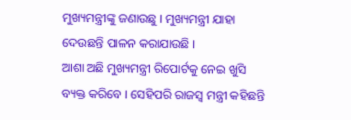ମୁଖ୍ୟମନ୍ତ୍ରୀଙ୍କୁ ଜଣାଉଛୁ । ମୁଖ୍ୟମନ୍ତ୍ରୀ ଯାହା ଦେଉଛନ୍ତି ପାଳନ କରାଯାଉଛି ।
ଆଶା ଅଛି ମୁଖ୍ୟମନ୍ତ୍ରୀ ରିପୋର୍ଟକୁ ନେଇ ଖୁସି ବ୍ୟକ୍ତ କରିବେ । ସେହିପରି ରାଜସ୍ୱ ମନ୍ତ୍ରୀ କହିଛନ୍ତି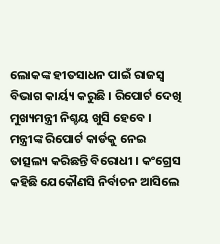ଲୋକଙ୍କ ହୀତସାଧନ ପାଇଁ ରାଜସ୍ୱ ବିଭାଗ କାର୍ୟ୍ୟ କରୁଛି । ରିପୋର୍ଟ ଦେଖି ମୁଖ୍ୟମନ୍ତ୍ରୀ ନିଶ୍ଚୟ ଖୁସି ହେବେ । ମନ୍ତ୍ରୀଙ୍କ ରିପୋର୍ଟ କାର୍ଡକୁ ନେଇ ତାତ୍ସଲ୍ୟ କରିଛନ୍ତି ବିରୋଧୀ । କଂଗ୍ରେସ କହିଛି ଯେକୌଣସି ନିର୍ବାଚନ ଆସିଲେ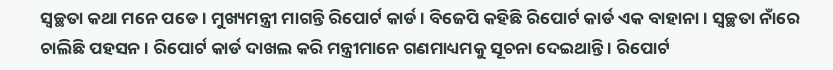ସ୍ୱଚ୍ଛତା କଥା ମନେ ପଡେ । ମୁଖ୍ୟମନ୍ତ୍ରୀ ମାଗନ୍ତି ରିପୋର୍ଟ କାର୍ଡ । ବିଜେପି କହିଛି ରିପୋର୍ଟ କାର୍ଡ ଏକ ବାହାନା । ସ୍ୱଚ୍ଛତା ନାଁରେ ଚାଲିଛି ପହସନ । ରିପୋର୍ଟ କାର୍ଡ ଦାଖଲ କରି ମନ୍ତ୍ରୀମାନେ ଗଣମାଧ୍ୟମକୁ ସୂଚନା ଦେଇଥାନ୍ତି । ରିପୋର୍ଟ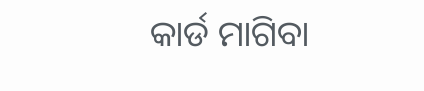କାର୍ଡ ମାଗିବା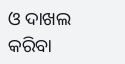ଓ ଦାଖଲ କରିବା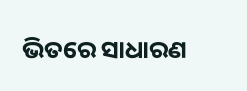ଭିତରେ ସାଧାରଣ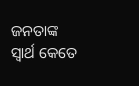ଜନତାଙ୍କ ସ୍ୱାର୍ଥ କେତେ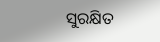ସୁରକ୍ଷିତ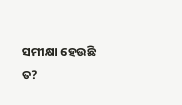ସମୀକ୍ଷା ହେଉଛି ତ?